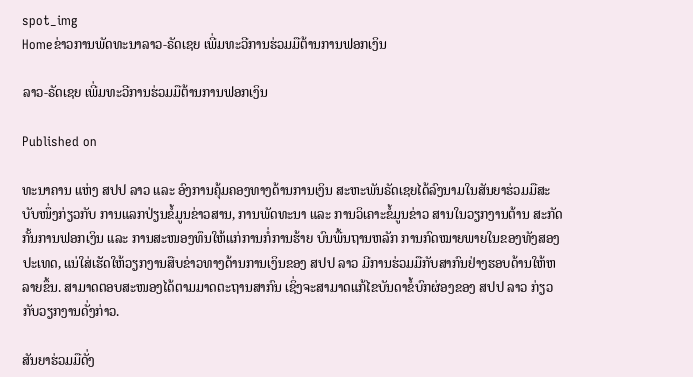spot_img
Homeຂ່າວການພັດທະນາລາວ-ຣັດເຊຍ ເພີ່ມທະວີການຮ່ວມມືຕ້ານການຟອກເງິນ

ລາວ-ຣັດເຊຍ ເພີ່ມທະວີການຮ່ວມມືຕ້ານການຟອກເງິນ

Published on

ທະນາຄານ ແຫ່ງ ສປປ ລາວ ແລະ ອົງການຄຸ້ມຄອງທາງດ້ານການເງິນ ສະຫະພັນຣັດເຊຍໄດ້ລົງນາມໃນສັນຍາຮ່ວມມືສະບັບໜຶ່ງກ່ຽວກັບ ການແລກປ່ຽນຂໍ້ມູນຂ່າວສານ, ການພັດທະນາ ແລະ ການວິເຄາະຂໍ້ມູນຂ່າວ ສານໃນວຽກງານຕ້ານ ສະກັດກັ້ນການຟອກເງິນ ແລະ ການສະໜອງທຶນໃຫ້ແກ່ການກໍ່ການຮ້າຍ ບົນພື້ນຖານຫລັກ ການກົດໝາຍພາຍໃນຂອງທັງສອງປະເທດ, ແນ່ໃສ່ເຮັດໃຫ້ວຽກງານສືບຂ່າວທາງດ້ານການເງິນຂອງ ສປປ ລາວ ມີການຮ່ວມມືກັບສາກົນຢ່າງຮອບດ້ານໃຫ້ຫລາຍຂຶ້ນ. ສາມາດຕອບສະໜອງໄດ້ຕາມມາດຕະຖານສາກົນ ເຊິ່ງຈະສາມາດແກ້ໄຂບັນດາຂໍ້ບົກຜ່ອງຂອງ ສປປ ລາວ ກ່ຽວກັບວຽກງານດັ່ງກ່າວ.

ສັນຍາຮ່ວມມືດັ່ງ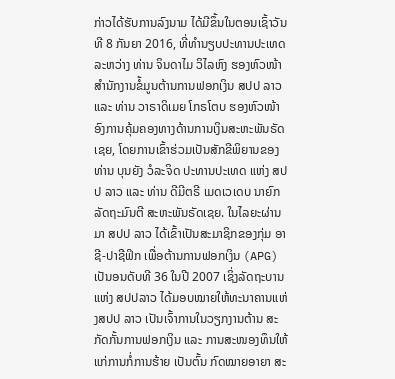ກ່າວໄດ້ຮັບການລົງນາມ ໄດ້ມີຂຶ້ນໃນຕອນເຊົ້າວັນທີ 8 ກັນຍາ 2016, ທີ່ທຳນຽບປະທານປະເທດ ລະຫວ່າງ ທ່ານ ຈິນດາໄມ ວິໄລຫົງ ຮອງຫົວໜ້າສໍານັກງານຂໍ້ມູນຕ້ານການຟອກເງິນ ສປປ ລາວ ແລະ ທ່ານ ວາຣາດິເມຍ ໂກຣໂຕບ ຮອງຫົວໜ້າອົງການຄຸ້ມຄອງທາງດ້ານການເງິນສະຫະພັນຣັດເຊຍ, ໂດຍການເຂົ້າຮ່ວມເປັນສັກຂີພິຍານຂອງ ທ່ານ ບຸນຍັງ ວໍລະຈິດ ປະທານປະເທດ ແຫ່ງ ສປປ ລາວ ແລະ ທ່ານ ດີມີຕຣີ ເມດເວເດບ ນາຍົກລັດຖະມົນຕີ ສະຫະພັນຣັດເຊຍ. ໃນໄລຍະຜ່ານມາ ສປປ ລາວ ໄດ້ເຂົ້າເປັນສະມາຊິກຂອງກຸ່ມ ອາຊີ-ປາຊີຟິກ ເພື່ອຕ້ານການຟອກເງິນ (APG) ເປັນອນດັບທີ 36 ໃນປີ 2007 ເຊິ່ງລັດຖະບານແຫ່ງ ສປປລາວ ໄດ້ມອບໝາຍໃຫ້ທະນາຄານແຫ່ງສປປ ລາວ ເປັນເຈົ້າການໃນວຽກງານຕ້ານ ສະກັດກັ້ນການຟອກເງິນ ແລະ ການສະໜອງທຶນໃຫ້ແກ່ການກໍ່ການຮ້າຍ ເປັນຕົ້ນ ກົດໝາຍອາຍາ ສະ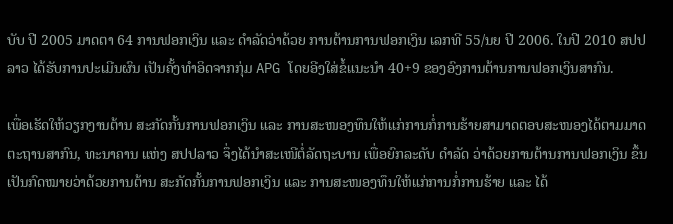ບັບ ປີ 2005 ມາດຕາ 64 ການຟອກເງິນ ແລະ ດຳລັດວ່າດ້ວຍ ການຕ້ານການຟອກເງິນ ເລກທີ 55/ນຍ ປີ 2006. ໃນປີ 2010 ສປປ ລາວ ໄດ້ຮັບການປະເມີນຜົນ ເປັນຄັ້ງທຳອິດຈາກກຸ່ມ APG ໂດຍອີງໃສ່ຂໍ້ແນະນຳ 40+9 ຂອງອົງການຕ້ານການຟອກເງິນສາກົນ.

ເພື່ອເຮັດໃຫ້ວຽກງານຕ້ານ ສະກັດກັ້ນການຟອກເງິນ ແລະ ການສະໜອງທຶນໃຫ້ແກ່ການກໍ່ການຮ້າຍສາມາດຕອບສະໜອງໄດ້ຕາມມາດຕະຖານສາກົນ, ທະນາຄານ ແຫ່ງ ສປປລາວ ຈຶ່ງໄດ້ນຳສະເໜີຕໍ່ລັດຖະບານ ເພື່ອຍົກລະດັບ ດຳລັດ ວ່າດ້ວຍການຕ້ານການຟອກເງິນ ຂຶ້ນເປັນກົດໝາຍວ່າດ້ວຍການຕ້ານ ສະກັດກັ້ນການຟອກເງິນ ແລະ ການສະໜອງທຶນໃຫ້ແກ່ການກໍ່ການຮ້າຍ ແລະ ໄດ້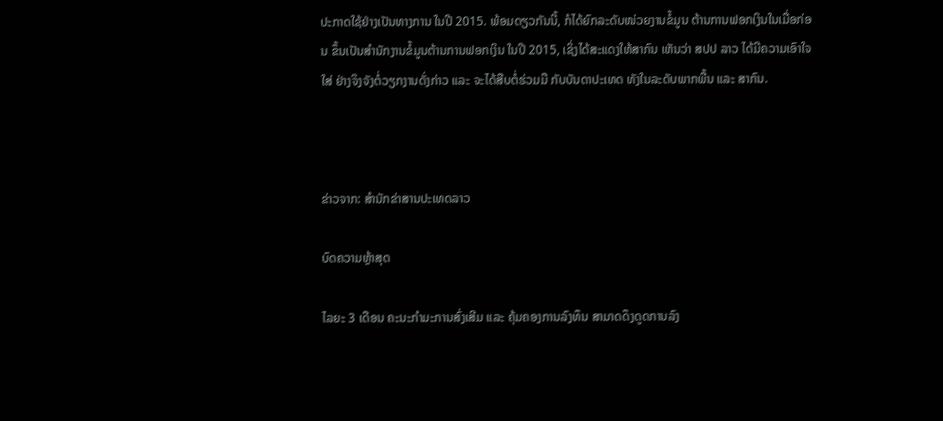ປະກາດໃຊ້ຢ່າງເປັນທາງການ ໃນປີ 2015. ພ້ອມດຽວກັນນີ້, ກໍໄດ້ຍົກລະດັບໜ່ວຍງານຂໍ້ມູນ ຕ້ານການຟອກເງິນໃນເມື່ອກ່ອນ ຂຶ້ນເປັນສຳນັກງານຂໍ້ມູນຕ້ານການຟອກເງິນ ໃນປີ 2015, ເຊິ່ງໄດ້ສະແດງໃຫ້ສາກົນ ເຫັນວ່າ ສປປ ລາວ ໄດ້ມີຄວາມເອົາໃຈໃສ່ ຢ່າງຈິງຈັງຕໍ່ວຽກງານດັ່ງກ່າວ ແລະ ຈະໄດ້ສືບຕໍ່ຮ່ວມມື ກັບບັນດາປະເທດ ທັງໃນລະດັບພາກພື້ນ ແລະ ສາກົນ.



ຂ່າວຈາກ: ສຳນັກຂ່າສານປະເທດລາວ

ບົດຄວາມຫຼ້າສຸດ

ໄລຍະ 3 ເດືອນ ຄະນະກຳມະການສົ່ງເສີມ ແລະ ຄຸ້ມຄອງການລົງທຶນ ສາມາດດຶງດູດການລົງ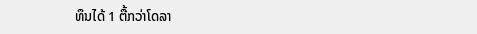ທຶນໄດ້ 1 ຕື້ກວ່າໂດລາ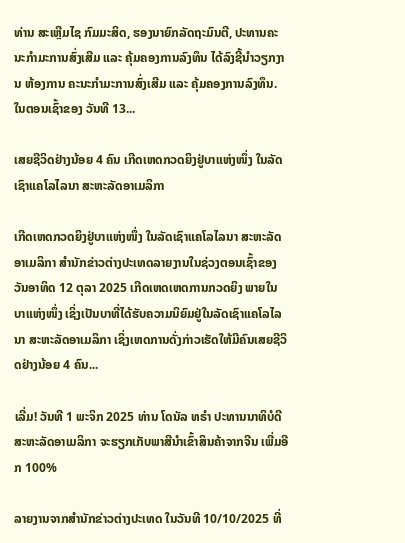ທ່ານ ສະເຫຼີມໄຊ ກົມມະສິດ, ຮອງນາຍົກລັດຖະມົນຕີ, ປະທານຄະນະກຳມະການສົ່ງເສີມ ແລະ ຄຸ້ມຄອງການລົງທຶນ ໄດ້ລົງຊີ້ນຳວຽກງານ ຫ້ອງການ ຄະນະກຳມະການສົ່ງເສີມ ແລະ ຄຸ້ມຄອງການລົງທຶນ. ໃນຕອນເຊົ້າຂອງ ວັນທີ 13...

ເສຍຊີວິດຢ່າງນ້ອຍ 4 ຄົນ ເກີດເຫດກວດຍິງຢູ່ບາແຫ່ງໜຶ່ງ ໃນລັດເຊົາແຄໂລໄລນາ ສະຫະລັດອາເມລິກາ

ເກີດເຫດກວດຍິງຢູ່ບາແຫ່ງໜຶ່ງ ໃນລັດເຊົາແຄໂລໄລນາ ສະຫະລັດອາເມລິກາ ສຳນັກຂ່າວຕ່າງປະເທດລາຍງານໃນຊ່ວງຕອນເຊົ້າຂອງວັນອາທິດ 12 ຕຸລາ 2025 ເກີດເຫດເຫດການກວດຍິງ ພາຍໃນ ບາແຫ່ງໜຶ່ງ ເຊິ່ງເປັນບາທີ່ໄດ້ຮັບຄວາມນິຍົມຢູ່ໃນລັດເຊົາແຄໂລໄລນາ ສະຫະລັດອາເມລິກາ ເຊິ່ງເຫດການດັ່ງກ່າວເຮັດໃຫ້ມີຄົນເສຍຊີວິດຢ່າງນ້ອຍ 4 ຄົນ...

ເລີ່ມ! ວັນທີ 1 ພະຈິກ 2025 ທ່ານ ໂດນັລ ທຣຳ ປະທານນາທິບໍດີ ສະຫະລັດອາເມລິກາ ຈະຮຽກເກັບພາສີນຳເຂົ້າສິນຄ້າຈາກຈີນ ເພີ່ມອີກ 100%

ລາຍງານຈາກສຳນັກຂ່າວຕ່າງປະເທດ ໃນວັນທີ 10/10/2025 ທີ່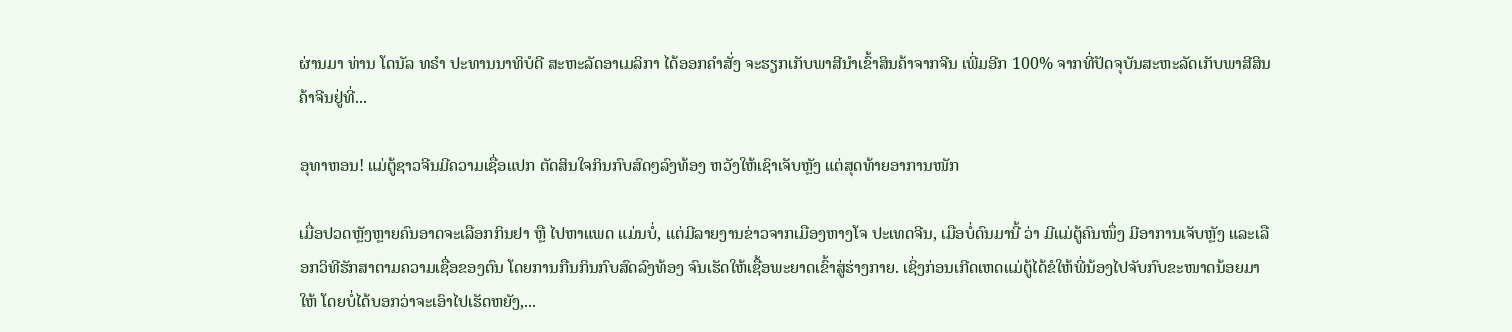ຜ່ານມາ ທ່ານ ໂດນັລ ທຣຳ ປະທານນາທິບໍດີ ສະຫະລັດອາເມລິກາ ໄດ້ອອກຄໍາສັ່ງ ຈະຮຽກເກັບພາສີນຳເຂົ້າສິນຄ້າຈາກຈີນ ເພີ່ມອີກ 100% ຈາກທີ່ປັດຈຸບັນສະຫະລັດເກັບພາສີສິນຄ້າຈີນຢູ່ທີ່...

ອຸທາຫອນ! ແມ່ຕູ້ຊາວຈີນມີຄວາມເຊື່ອແປກ ຕັດສິນໃຈກິນກົບສົດໆລົງທ້ອງ ຫວັງໃຫ້ເຊົາເຈັບຫຼັງ ແຕ່ສຸດທ້າຍອາການໜັກ

ເມື່ອປວດຫຼັງຫຼາຍຄົນອາດຈະເລືອກກິນຢາ ຫຼື ໄປຫາແພດ ແມ່ນບໍ່, ແຕ່ມີລາຍງານຂ່າວຈາກເມືອງຫາງໂຈ ປະເທດຈີນ, ເມືອບໍ່ດົນມານີ້ ວ່າ ມີແມ່ຕູ້ຄົນໜຶ່ງ ມີອາການເຈັບຫຼັງ ແລະເລືອກວິທີຮັກສາຕາມຄວາມເຊື່ອຂອງຕົນ ໂດຍການກືນກິນກົບສົດລົງທ້ອງ ຈົນເຮັດໃຫ້ເຊື້ອພະຍາດເຂົ້າສູ່ຮ່າງກາຍ. ເຊິ່ງກ່ອນເກີດເຫດແມ່ຕູ້ໄດ້ຂໍໃຫ້ພີ່ນ້ອງໄປຈັບກົບຂະໜາດນ້ອຍມາໃຫ້ ໂດຍບໍ່ໄດ້ບອກວ່າຈະເອົາໄປເຮັດຫຍັງ,...